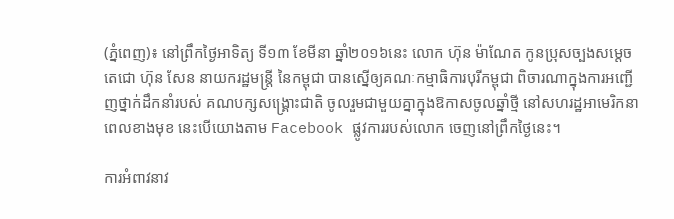(ភ្នំពេញ)៖ នៅព្រឹកថ្ងៃអាទិត្យ ទី១៣ ខែមីនា ឆ្នាំ២០១៦នេះ លោក ហ៊ុន ម៉ាណែត កូនប្រុសច្បងសម្តេចតេជោ ហ៊ុន សែន នាយករដ្ឋមន្រ្តី នៃកម្ពុជា បានស្នើឲ្យគណៈកម្មាធិការបុរីកម្ពុជា ពិចារណាក្នុងការអញ្ជើញថ្នាក់ដឹកនាំរបស់ គណបក្សសង្គ្រោះជាតិ ចូលរួមជាមួយគ្នាក្នុងឱកាសចូលឆ្នាំថ្មី នៅសហរដ្ឋអាមេរិកនាពេលខាងមុខ នេះបើយោងតាម Facebook ផ្លូវការរបស់លោក ចេញនៅព្រឹកថ្ងៃនេះ។

ការអំពាវនាវ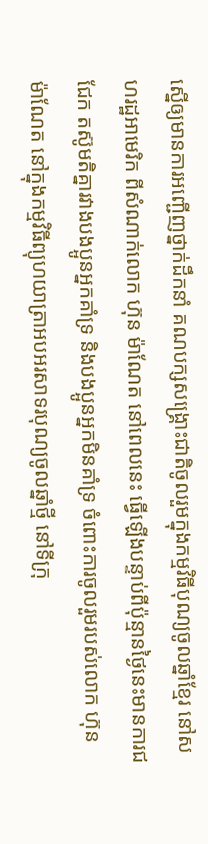ស្នើឲ្យមានការអញ្ជើញថ្នាក់ដឹកនាំ គណបក្សសង្គ្រោះជាតិចូលរួមក្នុងកម្មវិធីបុណ្យចូលឆ្នាំខ្មែរ នៅសហរដ្ឋអាមេរិក ពីសំណាក់លោក ហ៊ុន ម៉ាណែត នៅពេលនេះ ធ្វើឡើងបន្ទាប់ពីប៉ុន្មានថ្ងៃនេះមានការជជែក តស៊ូមតិគ្នារវាងបងប្អូនអ្នកគាំទ្រ និងបងប្អូនអ្នកមិនគាំទ្រ ចំពោះការចូលរួមរបស់លោក ហ៊ុន ម៉ាណែត នៅក្នុងកម្មវិធីព្យុហយាត្រាអបអរសាទរបុណ្យចូលឆ្នាំថ្មី នៅទីក្រុ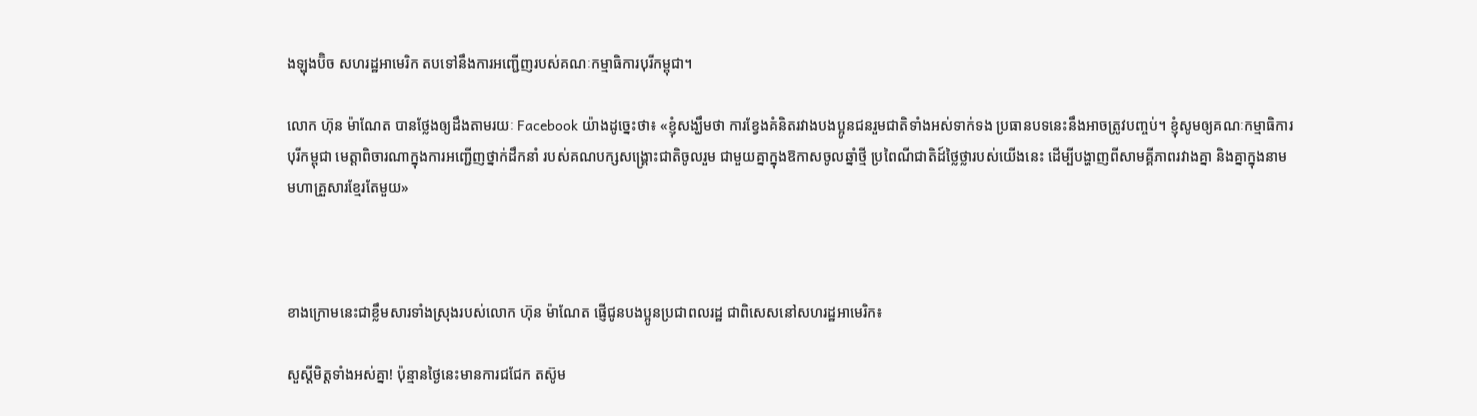ងឡុងប៊ិច សហរដ្ឋអាមេរិក តបទៅនឹងការអញ្ជើញរបស់គណៈកម្មាធិការបុរីកម្ពុជា។

លោក ហ៊ុន ម៉ាណែត បានថ្លែងឲ្យដឹងតាមរយៈ Facebook យ៉ាងដូច្នេះថា៖ «ខ្ញុំសង្ឃឹមថា ការខ្វែងគំនិតរវាងបងប្អូនជនរួមជាតិទាំងអស់ទាក់ទង ប្រធានបទនេះនឹងអាចត្រូវបញ្ចប់។ ខ្ញុំសូមឲ្យគណៈកម្មាធិការបុរីកម្ពុជា មេត្តាពិចារណាក្នុងការអញ្ជើញថ្នាក់ដឹកនាំ របស់គណបក្សសង្គ្រោះជាតិចូលរួម ជាមួយគ្នាក្នុងឱកាសចូលឆ្នាំថ្មី ប្រពៃណីជាតិដ៍ថ្លៃថ្លារបស់យើងនេះ ដើម្បីបង្ហាញពីសាមគ្គីភាពរវាងគ្នា និងគ្នាក្នុងនាមមហាគ្រួសារខ្មែរតែមួយ»



ខាងក្រោមនេះជាខឹ្លមសារទាំងស្រុងរបស់លោក ហ៊ុន ម៉ាណែត ផ្ញើជូនបងប្អូនប្រជាពលរដ្ឋ ជាពិសេសនៅសហរដ្ឋអាមេរិក៖

សួស្តីមិត្តទាំងអស់គ្នា! ប៉ុន្មានថ្ងៃនេះមានការជជែក តស៊ូម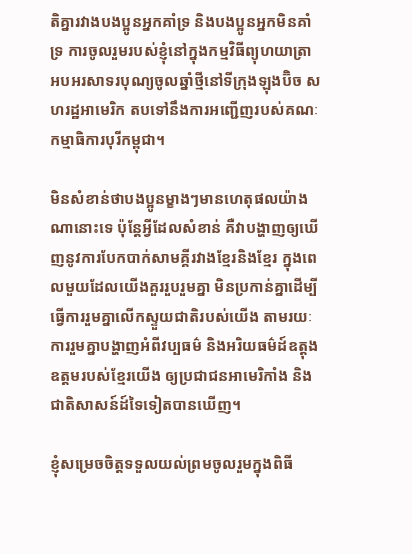តិគ្នារវាងបងប្អូនអ្នកគាំទ្រ និងបងប្អូនអ្នកមិនគាំទ្រ ការចូលរួមរបស់ខ្ញុំនៅក្នុងកម្មវិធីព្យុហយាត្រា អបអរសាទរបុណ្យចូលឆ្នាំថ្មីនៅទីក្រុងឡុងប៊ិច សហរដ្ឋអាមេរិក តបទៅនឹងការអញ្ជើញរបស់គណៈកម្មាធិការបុរីកម្ពុជា។

មិនសំខាន់ថាបងប្អូនម្ខាងៗមានហេតុផលយ៉ាងណានោះទេ ប៉ុន្តែអ្វីដែលសំខាន់ គឺវាបង្ហាញឲ្យឃើញនូវការបែកបាក់សាមគ្គីរវាងខ្មែរនិងខ្មែរ ក្នុងពេលមួយដែលយើងគួររួបរួមគ្នា មិនប្រកាន់គ្នាដើម្បីធ្វើការរួមគ្នាលើកស្ទួយជាតិរបស់យើង តាមរយៈការរួមគ្នាបង្ហាញអំពីវប្បធម៌ និងអរិយធម៌ដ៍ឧត្តុងឧត្តមរបស់ខ្មែរយើង ឲ្យប្រជាជនអាមេរិកាំង និងជាតិសាសន៍ដ៍ទៃទៀតបានឃើញ។

ខ្ញុំសម្រេចចិត្តទទួលយល់ព្រមចូលរួមក្នុងពិធី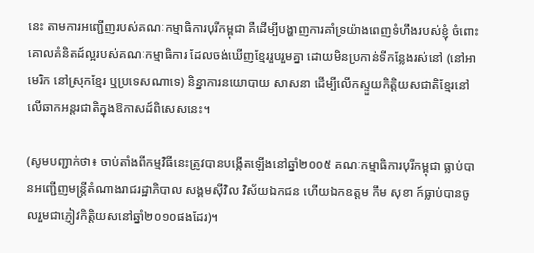នេះ តាមការអញ្ជើញរបស់គណៈកម្មាធិការបុរីកម្ពុជា គឺដើម្បីបង្ហាញការគាំទ្រយ៉ាងពេញទំហឹងរបស់ខ្ញុំ ចំពោះគោលគំនិតដ៍ល្អរបស់គណៈកម្មាធិការ ដែលចង់ឃើញខ្មែររួបរួមគ្នា ដោយមិនប្រកាន់ទីកន្លែងរស់នៅ (នៅអាមេរិក នៅស្រុកខ្មែរ ឬប្រទេសណាទេ) និន្នាការនយោបាយ សាសនា ដើម្បីលើកស្ទួយកិត្តិយសជាតិខ្មែរនៅលើឆាកអន្តរជាតិក្នុងឱកាសដ៍ពិសេសនេះ។

(សូមបញ្ជាក់ថា៖ ចាប់តាំងពីកម្មវិធីនេះត្រូវបានបង្កើតឡើងនៅឆ្នាំ២០០៥ គណៈកម្មាធិការបុរីកម្ពុជា ធ្លាប់បានអញ្ជើញមន្ត្រីតំណាងរាជរដ្ឋាភិបាល សង្គមស៊ីវិល វិស័យឯកជន ហើយឯកឧត្តម កឹម សុខា ក៍ធ្លាប់បានចូលរួមជាភ្ញៀវកិត្តិយសនៅឆ្នាំ២០១០ផងដែរ)។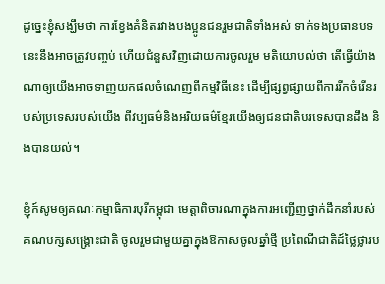ដូច្នេះខ្ញុំសង្ឃឹមថា ការខ្វែងគំនិតរវាងបងប្អូនជនរួមជាតិទាំងអស់ ទាក់ទងប្រធានបទនេះនឹងអាចត្រូវបញ្ចប់ ហើយជំនួសវិញដោយការចូលរួម មតិយោបល់ថា តើធ្វើយ៉ាងណាឲ្យយើងអាចទាញយកផលចំណេញពីកម្មវិធីនេះ ដើម្បីផ្សព្វផ្សាយពីការរីកចំរើនរបស់ប្រទេសរបស់យើង ពីវប្បធម៌និងអរិយធម៌ខ្មែរយើងឲ្យជនជាតិបរទេសបានដឹង និងបានយល់។

ខ្ញុំក៍សូមឲ្យគណៈកម្មាធិការបុរីកម្ពុជា មេត្តាពិចារណាក្នុងការអញ្ជើញថ្នាក់ដឹកនាំរបស់គណបក្សសង្គ្រោះជាតិ ចូលរួមជាមួយគ្នាក្នុងឱកាសចូលឆ្នាំថ្មី ប្រពៃណីជាតិដ៍ថ្លៃថ្លារប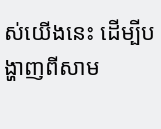ស់យើងនេះ ដើម្បីបង្ហាញពីសាម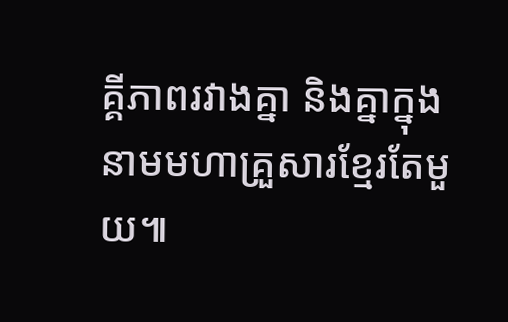គ្គីភាពរវាងគ្នា និងគ្នាក្នុងនាមមហាគ្រួសារខ្មែរតែមួយ៕